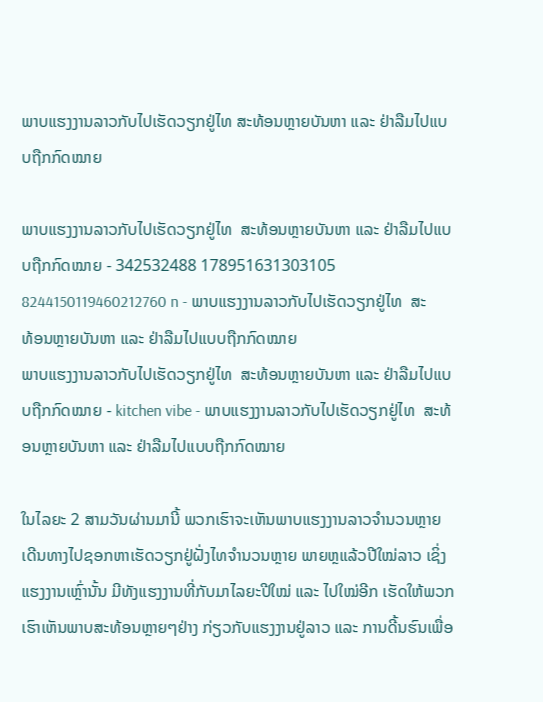ພາບແຮງງານລາວກັບໄປເຮັດວຽກຢູ່ໄທ ສະທ້ອນຫຼາຍບັນຫາ ແລະ ຢ່າລືມໄປແບບຖືກກົດໝາຍ

ພາບແຮງງານລາວກັບໄປເຮັດວຽກຢູ່ໄທ  ສະທ້ອນຫຼາຍບັນຫາ ແລະ ຢ່າລືມໄປແບບຖືກກົດໝາຍ - 342532488 178951631303105 8244150119460212760 n - ພາບແຮງງານລາວກັບໄປເຮັດວຽກຢູ່ໄທ  ສະທ້ອນຫຼາຍບັນຫາ ແລະ ຢ່າລືມໄປແບບຖືກກົດໝາຍ
ພາບແຮງງານລາວກັບໄປເຮັດວຽກຢູ່ໄທ  ສະທ້ອນຫຼາຍບັນຫາ ແລະ ຢ່າລືມໄປແບບຖືກກົດໝາຍ - kitchen vibe - ພາບແຮງງານລາວກັບໄປເຮັດວຽກຢູ່ໄທ  ສະທ້ອນຫຼາຍບັນຫາ ແລະ ຢ່າລືມໄປແບບຖືກກົດໝາຍ

ໃນໄລຍະ 2 ສາມວັນຜ່ານມານີ້ ພວກເຮົາຈະເຫັນພາບແຮງງານລາວຈຳນວນຫຼາຍເດີນທາງໄປຊອກຫາເຮັດວຽກຢູ່ຝັ່ງໄທຈຳນວນຫຼາຍ ພາຍຫຼແລ້ວປີໃໝ່ລາວ ເຊິ່ງແຮງງານເຫຼົ່ານັ້ນ ມີທັງແຮງງານທີ່ກັບມາໄລຍະປີໃໝ່ ແລະ ໄປໃໝ່ອີກ ເຮັດໃຫ້ພວກເຮົາເຫັນພາບສະທ້ອນຫຼາຍໆຢ່າງ ກ່ຽວກັບແຮງງານຢູ່ລາວ ແລະ ການດີ້ນຮົນເພື່ອ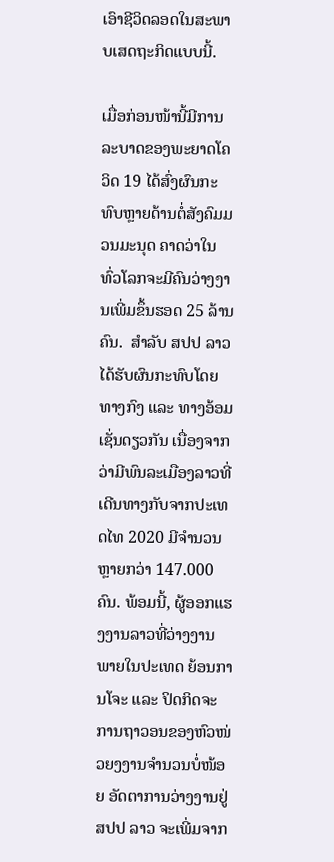ເອົາຊີວິດລອດໃນສະພາບເສດຖະກິດແບບນີ້.

ເມື່ອກ່ອນໜ້ານີ້ມີການລະບາດຂອງພະຍາດໂຄວິດ 19 ໄດ້ສົ່ງຜົນກະທົບຫຼາຍດ້ານຕໍ່ສັງຄົມມວນມະນຸດ ຄາດວ່າໃນທົ່ວໂລກຈະມີຄົນວ່າງງານເພີ່ມຂຶ້ນຮອດ 25 ລ້ານຄົນ.  ສຳລັບ ສປປ ລາວ ໄດ້ຮັບຜົນກະທົບໂດຍທາງກົງ ແລະ ທາງອ້ອມເຊັ່ນດຽວກັນ ເນື່ອງຈາກວ່າມີພົນລະເມືອງລາວທີ່ເດີນທາງກັບຈາກປະເທດໄທ 2020 ມີຈຳນວນຫຼາຍກວ່າ 147.000 ຄົນ. ພ້ອມນີ້, ຜູ້ອອກແຮງງານລາວທີ່ວ່າງງານພາຍໃນປະເທດ ຍ້ອນການໂຈະ ແລະ ປິດກິດຈະການຖາວອນຂອງຫົວໜ່ວຍງງານຈຳນວນບໍ່ໜ້ອຍ ອັດຕາການວ່າງງານຢູ່ ສປປ ລາວ ຈະເພີ່ມຈາກ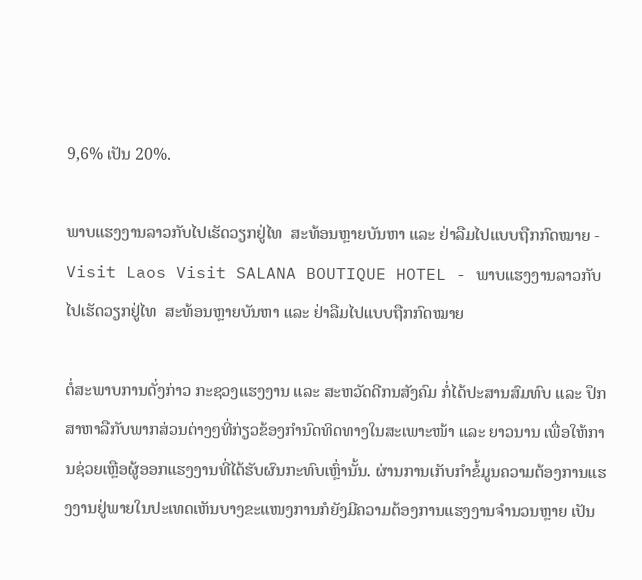9,6% ເປັນ 20%.

ພາບແຮງງານລາວກັບໄປເຮັດວຽກຢູ່ໄທ  ສະທ້ອນຫຼາຍບັນຫາ ແລະ ຢ່າລືມໄປແບບຖືກກົດໝາຍ - Visit Laos Visit SALANA BOUTIQUE HOTEL - ພາບແຮງງານລາວກັບໄປເຮັດວຽກຢູ່ໄທ  ສະທ້ອນຫຼາຍບັນຫາ ແລະ ຢ່າລືມໄປແບບຖືກກົດໝາຍ

ຕໍ່ສະພາບການດັ່ງກ່າວ ກະຊວງແຮງງານ ແລະ ສະຫວັດດີກນສັງຄົມ ກໍ່ໄດ້ປະສານສົມທົບ ແລະ ປຶກສາຫາລືກັບພາກສ່ວນຕ່າງໆທີ່ກ່ຽວຂ້ອງກຳນົດທິດທາງໃນສະເພາະໜ້າ ແລະ ຍາວນານ ເພື່ອໃຫ້ການຊ່ວຍເຫຼືອຜູ້ອອກແຮງງານທີ່ໄດ້ຮັບຜົນກະທົບເຫຼົ່ານັ້ນ. ຜ່ານການເກັບກຳຂໍ້ມູນຄວາມຕ້ອງການແຮງງານຢູ່ພາຍໃນປະເທດເຫັນບາງຂະແໜງການກໍຍັງມີຄວາມຕ້ອງການແຮງງານຈຳນວນຫຼາຍ ເປັນ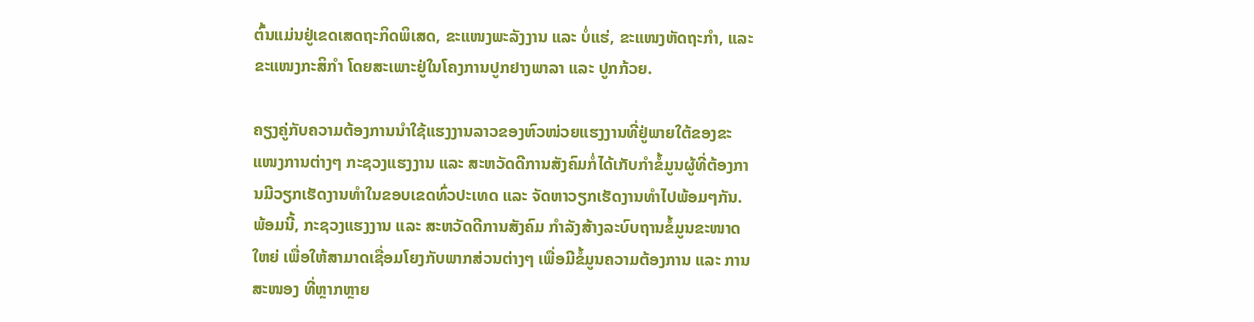ຕົ້ນແມ່ນຢູ່ເຂດເສດຖະກິດພິເສດ, ຂະແໜງພະລັງງານ ແລະ ບໍ່ແຮ່, ຂະແໜງຫັດຖະກຳ, ແລະ ຂະແໜງກະສິກຳ ໂດຍສະເພາະຢູ່ໃນໂຄງການປູກຢາງພາລາ ແລະ ປູກກ້ວຍ.

ຄຽງຄູ່ກັບຄວາມຕ້ອງການນຳໃຊ້ແຮງງານລາວຂອງຫົວໜ່ວຍແຮງງານທີ່ຢູ່ພາຍໃຕ້ຂອງຂະແໜງການຕ່າງໆ ກະຊວງແຮງງານ ແລະ ສະຫວັດດີການສັງຄົມກໍ່ໄດ້ເກັບກຳຂໍ້ມູນຜູ້ທີ່ຕ້ອງການມີວຽກເຮັດງານທຳໃນຂອບເຂດທົ່ວປະເທດ ແລະ ຈັດຫາວຽກເຮັດງານທຳໄປພ້ອມໆກັນ. ພ້ອມນີ້, ກະຊວງແຮງງານ ແລະ ສະຫວັດດີການສັງຄົມ ກຳລັງສ້າງລະບົບຖານຂໍ້ມູນຂະໜາດໃຫຍ່ ເພື່ອໃຫ້ສາມາດເຊື່ອມໂຍງກັບພາກສ່ວນຕ່າງໆ ເພື່ອມີຂໍ້ມູນຄວາມຕ້ອງການ ແລະ ການສະໜອງ ທີ່ຫຼາກຫຼາຍ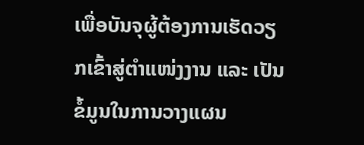ເພື່ອບັນຈຸຜູ້ຕ້ອງການເຮັດວຽກເຂົ້າສູ່ຕຳແໜ່ງງານ ແລະ ເປັນຂໍ້ມູນໃນການວາງແຜນ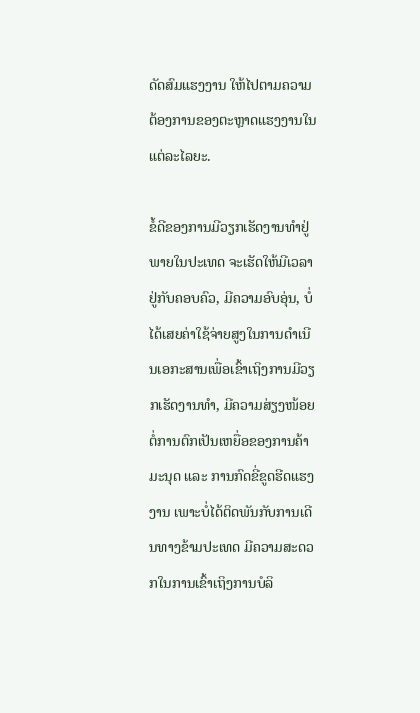ດັດສົມແຮງງານ ໃຫ້ໄປຕາມຄວາມຕ້ອງການຂອງຕະຫຼາດແຮງງານໃນແຕ່ລະໄລຍະ.

ຂໍ້ດີຂອງການມີວຽກເຮັດງານທຳຢູ່ພາຍໃນປະເທດ ຈະເຮັດໃຫ້ມີເວລາຢູ່ກັບຄອບຄົວ, ມີຄວາມອົບອຸ່ນ, ບໍ່ໄດ້ເສຍຄ່າໃຊ້ຈ່າຍສູງໃນການດຳເນີນເອກະສານເພື່ອເຂົ້າເຖິງການມີວຽກເຮັດງານທຳ, ມີຄວາມສ່ຽງໜ້ອຍຕໍ່ການຕົກເປັນເຫຍື່ອຂອງການຄ້າມະນຸດ ແລະ ການກົດຂີ່ຂູດຮີດແຮງງານ ເພາະບໍ່ໄດ້ຕິດພັນກັບການເດີນທາງຂ້າມປະເທດ ມີຄວາມສະດວກໃນການເຂົ້າເຖິງການບໍລິ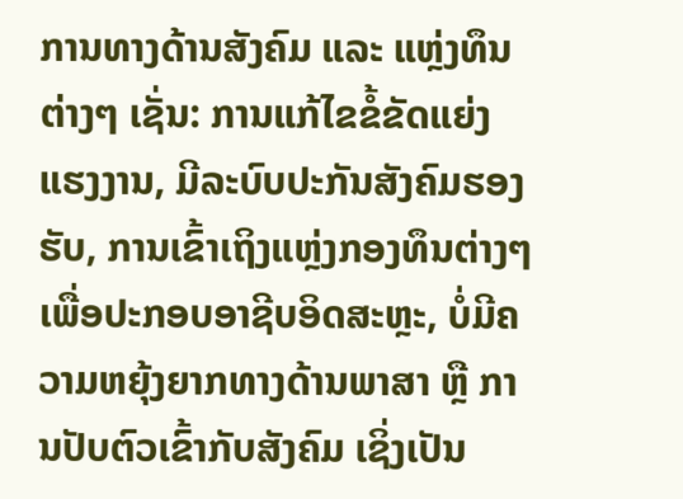ການທາງດ້ານສັງຄົມ ແລະ ແຫຼ່ງທຶນ ຕ່າງໆ ເຊັ່ນ: ການແກ້ໄຂຂໍ້ຂັດແຍ່ງແຮງງານ, ມີລະບົບປະກັນສັງຄົມຮອງຮັບ, ການເຂົ້າເຖິງແຫຼ່ງກອງທຶນຕ່າງໆ ເພື່ອປະກອບອາຊີບອິດສະຫຼະ, ບໍ່ມີຄວາມຫຍຸ້ງຍາກທາງດ້ານພາສາ ຫຼື ການປັບຕົວເຂົ້າກັບສັງຄົມ ເຊິ່ງເປັນ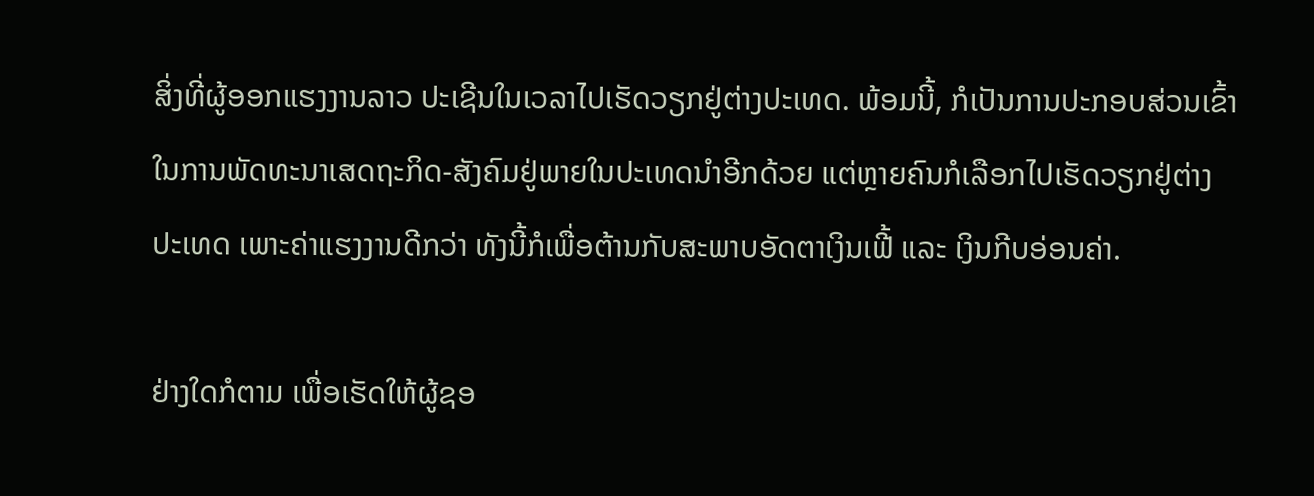ສິ່ງທີ່ຜູ້ອອກແຮງງານລາວ ປະເຊີນໃນເວລາໄປເຮັດວຽກຢູ່ຕ່າງປະເທດ. ພ້ອມນີ້, ກໍເປັນການປະກອບສ່ວນເຂົ້າໃນການພັດທະນາເສດຖະກິດ-ສັງຄົມຢູ່ພາຍໃນປະເທດນຳອີກດ້ວຍ ແຕ່ຫຼາຍຄົນກໍເລືອກໄປເຮັດວຽກຢູ່ຕ່າງປະເທດ ເພາະຄ່າແຮງງານດີກວ່າ ທັງນີ້ກໍເພື່ອຕ້ານກັບສະພາບອັດຕາເງິນເຟີ້ ແລະ ເງິນກີບອ່ອນຄ່າ.

ຢ່າງໃດກໍຕາມ ເພື່ອເຮັດໃຫ້ຜູ້ຊອ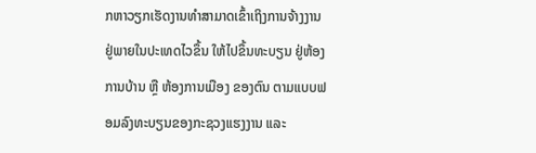ກຫາວຽກເຮັດງານທຳສາມາດເຂົ້າເຖິງການຈ້າງງານຢູ່ພາຍໃນປະເທດໄວຂຶ້ນ ໃຫ້ໄປຂຶ້ນທະບຽນ ຢູ່ຫ້ອງການບ້ານ ຫຼື ຫ້ອງການເມືອງ ຂອງຕົນ ຕາມແບບຟອມລົງທະບຽນຂອງກະຊວງແຮງງານ ແລະ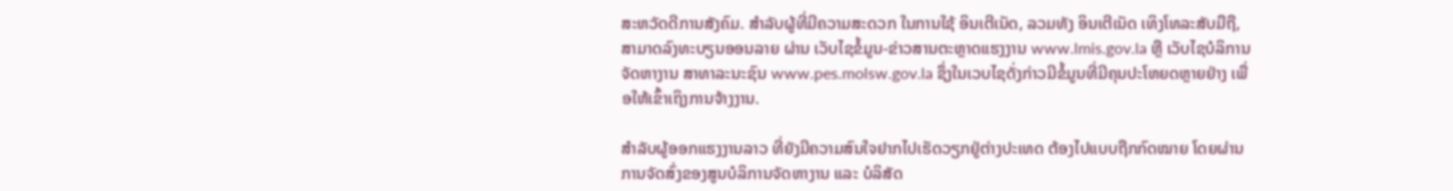ສະຫວັດດີການສັງຄົມ. ສຳລັບຜູ້ທີ່ມີຄວາມສະດວກ ໃນການໃຊ້ ອິນເຕີເນັດ, ລວມທັງ ອິນເຕີເນັດ ເທິງໂທລະສັບມືຖື, ສາມາດລົງທະບຽນອອນລາຍ ຜ່ານ ເວັບໄຊຂໍ້ມູນ-ຂ່າວສານຕະຫຼາດແຮງງານ www.lmis.gov.la ຫຼື ເວັບໄຊບໍລິການຈັດຫາງານ ສາທາລະນະຊົນ www.pes.molsw.gov.la ຊຶ່ງໃນເວບໄຊດັ່ງກ່າວມີຂໍ້ມູນທີ່ມີຄຸນປະໂຫຍດຫຼາຍຢ່າງ ເພື່ອໃຫ້ເຂົ້າເຖິງການຈ້າງງານ.

ສຳລັບຜູ້ອອກແຮງງານລາວ ທີ່ຍັງມີຄວາມສົນໃຈຢາກໄປເຮັດວຽກຢູ່ຕ່າງປະເທດ ຕ້ອງໄປແບບຖືກກົດໝາຍ ໂດຍຜ່ານການຈັດສົ່ງຂອງສູນບໍລິການຈັດຫາງານ ແລະ ບໍລິສັດ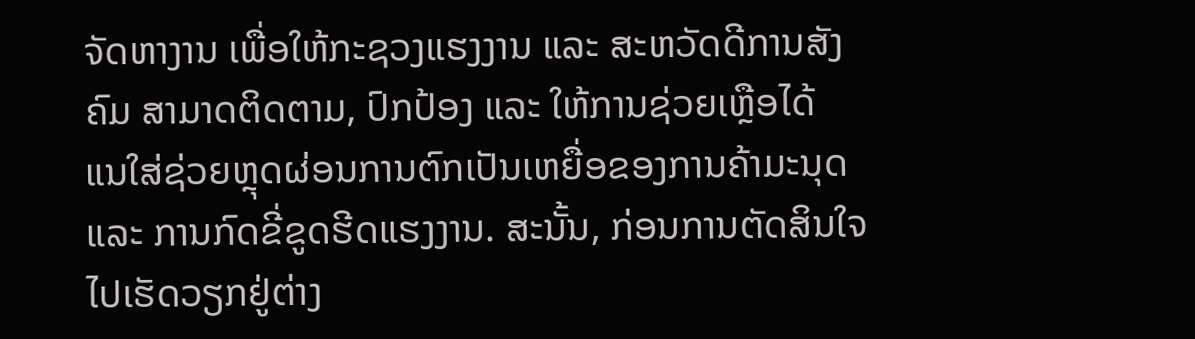ຈັດຫາງານ ເພື່ອໃຫ້ກະຊວງແຮງງານ ແລະ ສະຫວັດດີການສັງຄົມ ສາມາດຕິດຕາມ, ປົກປ້ອງ ແລະ ໃຫ້ການຊ່ວຍເຫຼືອໄດ້ ແນໃສ່ຊ່ວຍຫຼຸດຜ່ອນການຕົກເປັນເຫຍື່ອຂອງການຄ້າມະນຸດ ແລະ ການກົດຂີ່ຂູດຮີດແຮງງານ. ສະນັ້ນ, ກ່ອນການຕັດສິນໃຈໄປເຮັດວຽກຢູ່ຕ່າງ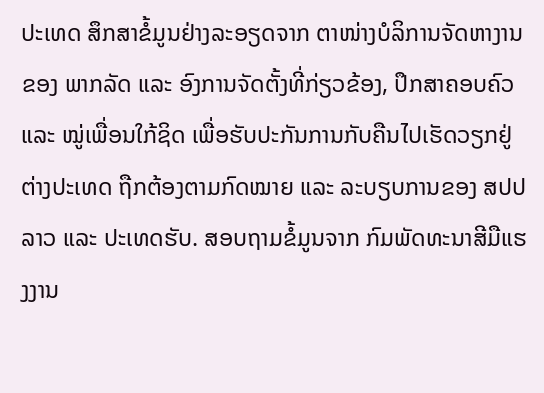ປະເທດ ສຶກສາຂໍ້ມູນຢ່າງລະອຽດຈາກ ຕາໜ່າງບໍລິການຈັດຫາງານຂອງ ພາກລັດ ແລະ ອົງການຈັດຕັ້ງທີ່ກ່ຽວຂ້ອງ, ປຶກສາຄອບຄົວ ແລະ ໝູ່ເພື່ອນໃກ້ຊິດ ເພື່ອຮັບປະກັນການກັບຄືນໄປເຮັດວຽກຢູ່ຕ່າງປະເທດ ຖືກຕ້ອງຕາມກົດໝາຍ ແລະ ລະບຽບການຂອງ ສປປ ລາວ ແລະ ປະເທດຮັບ. ສອບຖາມຂໍ້ມູນຈາກ ກົມພັດທະນາສີມືແຮງງານ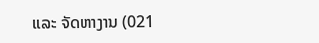ແລະ ຈັດຫາງານ (021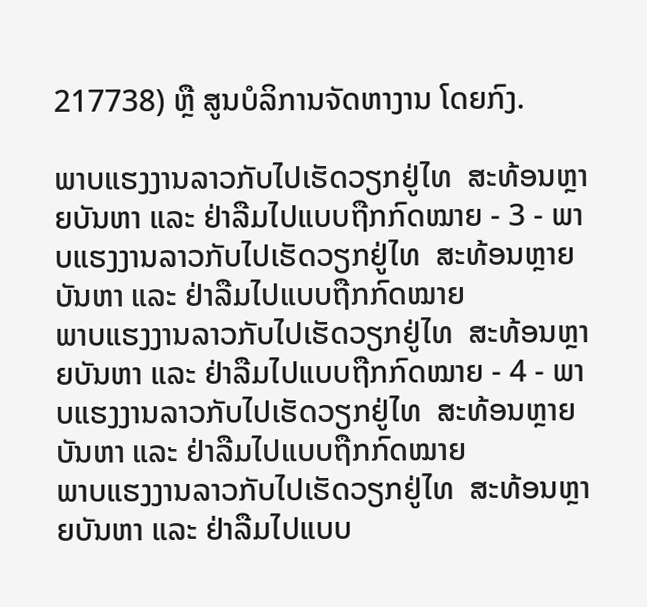217738) ຫຼື ສູນບໍລິການຈັດຫາງານ ໂດຍກົງ.

ພາບແຮງງານລາວກັບໄປເຮັດວຽກຢູ່ໄທ  ສະທ້ອນຫຼາຍບັນຫາ ແລະ ຢ່າລືມໄປແບບຖືກກົດໝາຍ - 3 - ພາບແຮງງານລາວກັບໄປເຮັດວຽກຢູ່ໄທ  ສະທ້ອນຫຼາຍບັນຫາ ແລະ ຢ່າລືມໄປແບບຖືກກົດໝາຍ
ພາບແຮງງານລາວກັບໄປເຮັດວຽກຢູ່ໄທ  ສະທ້ອນຫຼາຍບັນຫາ ແລະ ຢ່າລືມໄປແບບຖືກກົດໝາຍ - 4 - ພາບແຮງງານລາວກັບໄປເຮັດວຽກຢູ່ໄທ  ສະທ້ອນຫຼາຍບັນຫາ ແລະ ຢ່າລືມໄປແບບຖືກກົດໝາຍ
ພາບແຮງງານລາວກັບໄປເຮັດວຽກຢູ່ໄທ  ສະທ້ອນຫຼາຍບັນຫາ ແລະ ຢ່າລືມໄປແບບ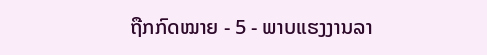ຖືກກົດໝາຍ - 5 - ພາບແຮງງານລາ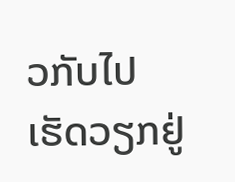ວກັບໄປເຮັດວຽກຢູ່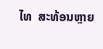ໄທ  ສະທ້ອນຫຼາຍ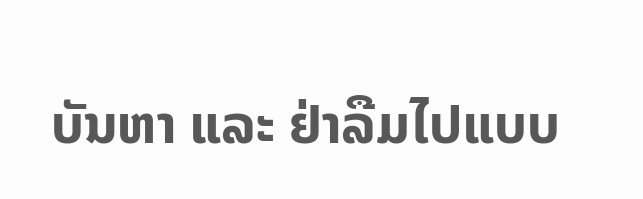ບັນຫາ ແລະ ຢ່າລືມໄປແບບ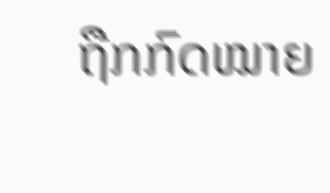ຖືກກົດໝາຍ